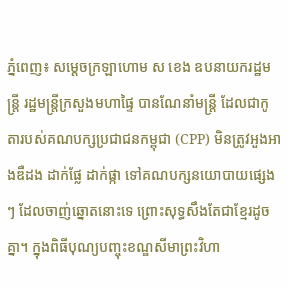ភ្នំពេញ៖ សម្ដេចក្រឡាហោម ស ខេង ឧបនាយករដ្ឋមន្ត្រី រដ្ឋមន្ត្រីក្រសួងមហាផ្ទៃ បានណែនាំមន្ត្រី ដែលជាកូតារបស់គណបក្សប្រជាជនកម្ពុជា (CPP) មិនត្រូវអួងអាងឌឺដង ដាក់ផ្លែ ដាក់ផ្កា ទៅគណបក្សនយោបាយផ្សេងៗ ដែលចាញ់ឆ្នោតនោះទេ ព្រោះសុទ្ធសឹងតែជាខ្មែរដូចគ្នា។ ក្នុងពិធីបុណ្យបញ្ចុះខណ្ឌសីមាព្រះវិហា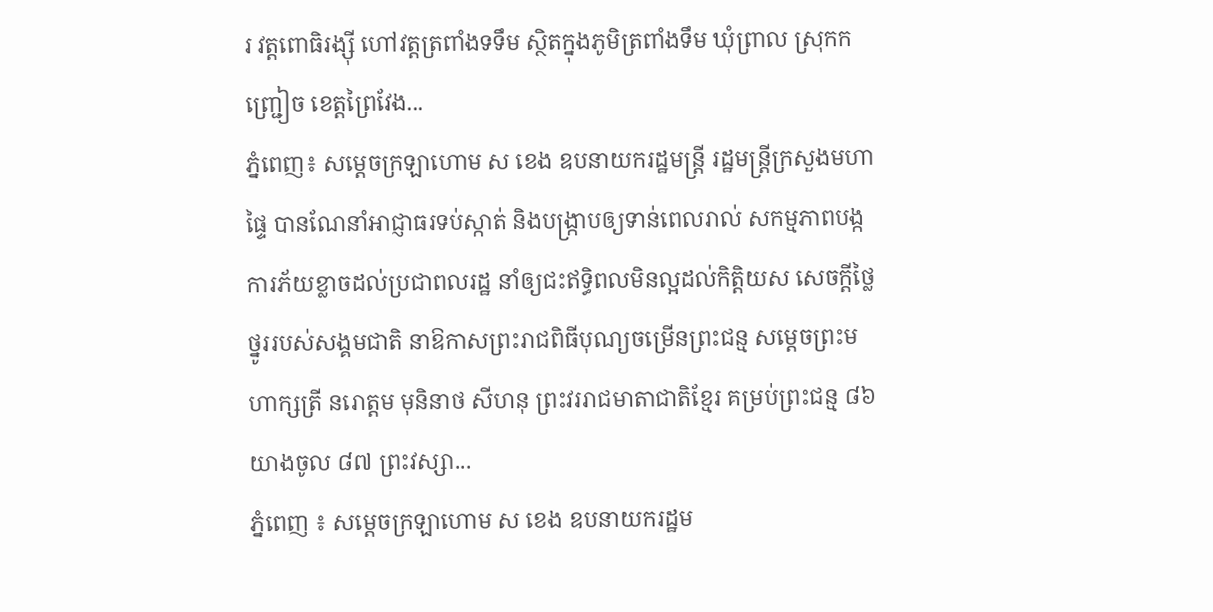រ វត្តពោធិរង្ស៊ី ហៅវត្តត្រពាំងទទឹម ស្ថិតក្នុងភូមិត្រពាំងទឹម ឃុំព្រាល ស្រុកកញ្ជ្រៀច ខេត្តព្រៃវែង...
ភ្នំពេញ៖ សម្ដេចក្រឡាហោម ស ខេង ឧបនាយករដ្ឋមន្រ្តី រដ្ឋមន្រ្តីក្រសួងមហាផ្ទៃ បានណែនាំអាជ្ញាធរទប់ស្កាត់ និងបង្ក្រាបឲ្យទាន់ពេលរាល់ សកម្មភាពបង្កការភ័យខ្លាចដល់ប្រជាពលរដ្ឋ នាំឲ្យជះឥទ្ធិពលមិនល្អដល់កិត្តិយស សេចក្ដីថ្លៃថ្នូររបស់សង្គមជាតិ នាឱកាសព្រះរាជពិធីបុណ្យចម្រើនព្រះជន្ម សម្តេចព្រះមហាក្សត្រី នរោត្តម មុនិនាថ សីហនុ ព្រះវររាជមាតាជាតិខ្មែរ គម្រប់ព្រះជន្ម ៨៦ យាងចូល ៨៧ ព្រះវស្សា...
ភ្នំពេញ ៖ សម្ដេចក្រឡាហោម ស ខេង ឧបនាយករដ្ឋម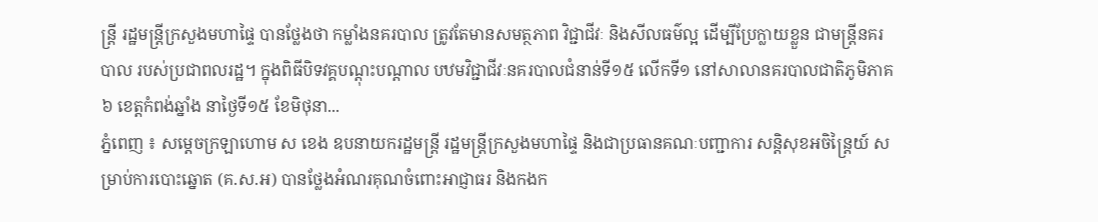ន្ត្រី រដ្ឋមន្ត្រីក្រសួងមហាផ្ទៃ បានថ្លែងថា កម្លាំងនគរបាល ត្រូវតែមានសមត្ថភាព វិជ្ជាជីវៈ និងសីលធម៌ល្អ ដើម្បីប្រែក្លាយខ្លួន ជាមន្រ្តីនគរបាល របស់ប្រជាពលរដ្ឋ។ ក្នុងពិធីបិទវគ្គបណ្ដុះបណ្ដាល បឋមវិជ្ជាជីវៈនគរបាលជំនាន់ទី១៥ លើកទី១ នៅសាលានគរបាលជាតិភូមិភាគ៦ ខេត្តកំពង់ឆ្នាំង នាថ្ងៃទី១៥ ខែមិថុនា...
ភ្នំពេញ ៖ សម្ដេចក្រឡាហោម ស ខេង ឧបនាយករដ្ឋមន្ដ្រី រដ្ឋមន្ដ្រីក្រសួងមហាផ្ទៃ និងជាប្រធានគណៈបញ្ជាការ សន្ដិសុខអចិន្ដ្រៃយ៍ សម្រាប់ការបោះឆ្នោត (គ.ស.អ) បានថ្លែងអំណរគុណចំពោះអាជ្ញាធរ និងកងក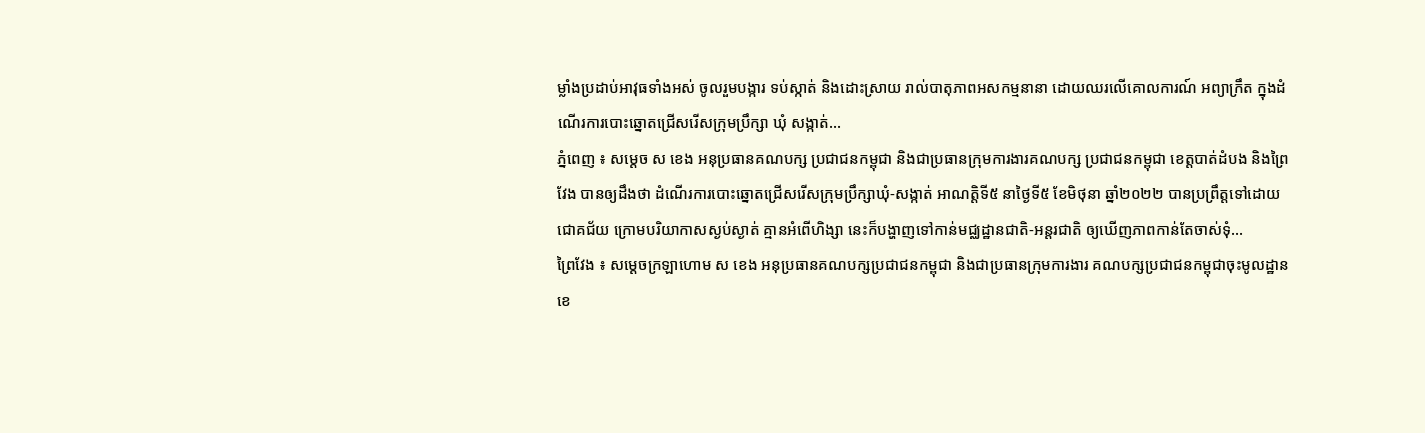ម្លាំងប្រដាប់អាវុធទាំងអស់ ចូលរួមបង្ការ ទប់ស្កាត់ និងដោះស្រាយ រាល់បាតុភាពអសកម្មនានា ដោយឈរលើគោលការណ៍ អព្យាក្រឹត ក្នុងដំណើរការបោះឆ្នោតជ្រើសរើសក្រុមប្រឹក្សា ឃុំ សង្កាត់...
ភ្នំពេញ ៖ សម្តេច ស ខេង អនុប្រធានគណបក្ស ប្រជាជនកម្ពុជា និងជាប្រធានក្រុមការងារគណបក្ស ប្រជាជនកម្ពុជា ខេត្តបាត់ដំបង និងព្រៃវែង បានឲ្យដឹងថា ដំណើរការបោះឆ្នោតជ្រើសរើសក្រុមប្រឹក្សាឃុំ-សង្កាត់ អាណត្តិទី៥ នាថ្ងៃទី៥ ខែមិថុនា ឆ្នាំ២០២២ បានប្រព្រឹត្តទៅដោយជោគជ័យ ក្រោមបរិយាកាសស្ងប់ស្ងាត់ គ្មានអំពើហិង្សា នេះក៏បង្ហាញទៅកាន់មជ្ឈដ្ឋានជាតិ-អន្ដរជាតិ ឲ្យឃើញភាពកាន់តែចាស់ទុំ...
ព្រៃវែង ៖ សម្ដេចក្រឡាហោម ស ខេង អនុប្រធានគណបក្សប្រជាជនកម្ពុជា និងជាប្រធានក្រុមការងារ គណបក្សប្រជាជនកម្ពុជាចុះមូលដ្ឋានខេ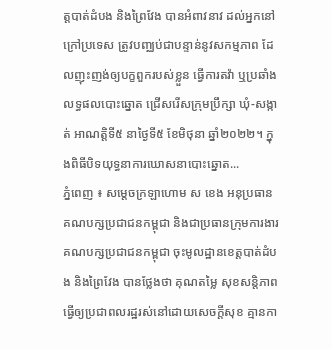ត្តបាត់ដំបង និងព្រៃវែង បានអំពាវនាវ ដល់អ្នកនៅក្រៅប្រទេស ត្រូវបញ្ឈប់ជាបន្ទាន់នូវសកម្មភាព ដែលញុះញង់ឲ្យបក្ខពួករបស់ខ្លួន ធ្វើការតវ៉ា ឬប្រឆាំងលទ្ធផលបោះឆ្នោត ជ្រើសរើសក្រុមប្រឹក្សា ឃុំ-សង្កាត់ អាណត្តិទី៥ នាថ្ងៃទី៥ ខែមិថុនា ឆ្នាំ២០២២។ ក្នុងពិធីបិទយុទ្ធនាការឃោសនាបោះឆ្នោត...
ភ្នំពេញ ៖ សម្ដេចក្រឡាហោម ស ខេង អនុប្រធានគណបក្សប្រជាជនកម្ពុជា និងជាប្រធានក្រុមការងារ គណបក្សប្រជាជនកម្ពុជា ចុះមូលដ្ឋានខេត្តបាត់ដំបង និងព្រៃវែង បានថ្លែងថា គុណតម្លៃ សុខសន្តិភាព ធ្វើឲ្យប្រជាពលរដ្ឋរស់នៅដោយសេចក្ដីសុខ គ្មានកា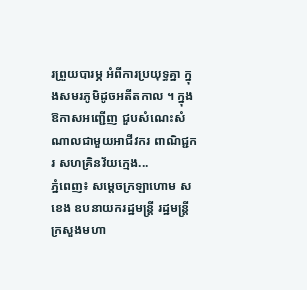រព្រួយបារម្ភ អំពីការប្រយុទ្ធគ្នា ក្នុងសមរភូមិដូចអតីតកាល ។ ក្នុងឱកាសអញ្ជើញ ជួបសំណេះសំណាលជាមួយអាជីវករ ពាណិជ្ជករ សហគ្រិនវ័យក្មេង...
ភ្នំពេញ៖ សម្ដេចក្រឡាហោម ស ខេង ឧបនាយករដ្ឋមន្ត្រី រដ្ឋមន្ត្រីក្រសួងមហា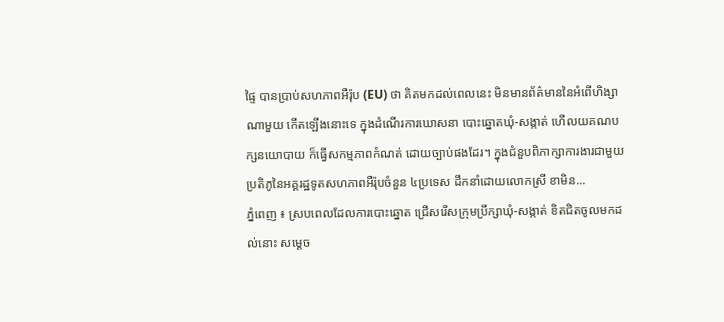ផ្ទៃ បានប្រាប់សហភាពអឺរ៉ុប (EU) ថា គិតមកដល់ពេលនេះ មិនមានព័ត៌មាននៃអំពើហិង្សាណាមួយ កើតឡើងនោះទេ ក្នុងដំណើរការឃោសនា បោះឆ្នោតឃុំ-សង្កាត់ ហើលយគណបក្សនយោបាយ ក៏ធ្វើសកម្មភាពកំណត់ ដោយច្បាប់ផងដែរ។ ក្នុងជំនួបពិភាក្សាការងារជាមួយ ប្រតិភូនៃអគ្គរដ្ឋទូតសហភាពអឺរ៉ុបចំនួន ៤ប្រទេស ដឹកនាំដោយលោកស្រី ខាមិន...
ភ្នំពេញ ៖ ស្របពេលដែលការបោះឆ្នោត ជ្រើសរើសក្រុមប្រឹក្សាឃុំ-សង្កាត់ ខិតជិតចូលមកដល់នោះ សម្ដេច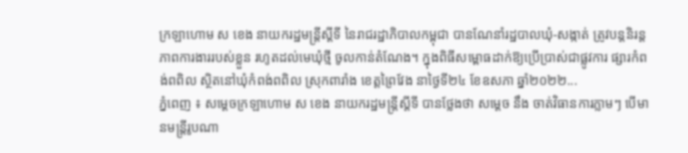ក្រឡាហោម ស ខេង នាយករដ្ឋមន្ត្រីស្ដីទី នៃរាជរដ្ឋាភិបាលកម្ពុជា បានណែនាំរដ្ឋបាលឃុំ-សង្កាត់ ត្រូវបន្ដនិរន្ដភាពការងាររបស់ខ្លួន រហូតដល់មេឃុំថ្មី ចូលកាន់តំណែង។ ក្នុងពិធីសម្ពោធដាក់ឱ្យប្រើប្រាស់ជាផ្លូវការ ផ្សារកំពង់ពពិល ស្ថិតនៅឃុំកំពង់ពពិល ស្រុកពារាំង ខេត្តព្រៃវែង នាថ្ងៃទី២៤ ខែឧសភា ឆ្នាំ២០២២...
ភ្នំពេញ ៖ សម្ដេចក្រឡាហោម ស ខេង នាយករដ្ឋមន្ដ្រីស្ដីទី បានថ្លែងថា សម្ដេច នឹង ចាត់វិធានការភ្លាមៗ បើមានមន្ដ្រីរូបណា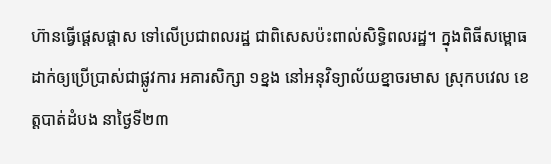ហ៊ានធ្វើផ្ដេសផ្ដាស ទៅលើប្រជាពលរដ្ឋ ជាពិសេសប៉ះពាល់សិទ្ធិពលរដ្ឋ។ ក្នុងពិធីសម្ពោធដាក់ឲ្យប្រើប្រាស់ជាផ្លូវការ អគារសិក្សា ១ខ្នង នៅអនុវិទ្យាល័យខ្នាចរមាស ស្រុកបវេល ខេត្តបាត់ដំបង នាថ្ងៃទី២៣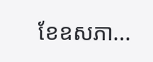ខែឧសភា...